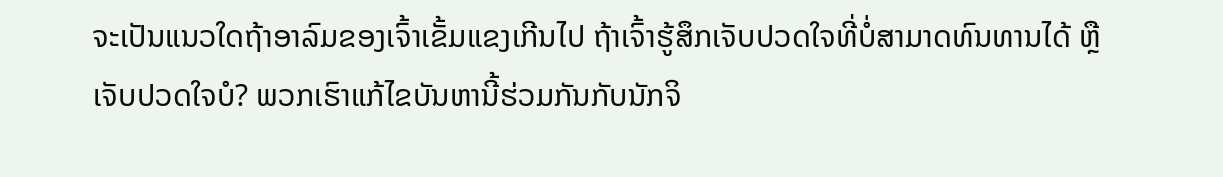ຈະເປັນແນວໃດຖ້າອາລົມຂອງເຈົ້າເຂັ້ມແຂງເກີນໄປ ຖ້າເຈົ້າຮູ້ສຶກເຈັບປວດໃຈທີ່ບໍ່ສາມາດທົນທານໄດ້ ຫຼືເຈັບປວດໃຈບໍ? ພວກເຮົາແກ້ໄຂບັນຫານີ້ຮ່ວມກັນກັບນັກຈິ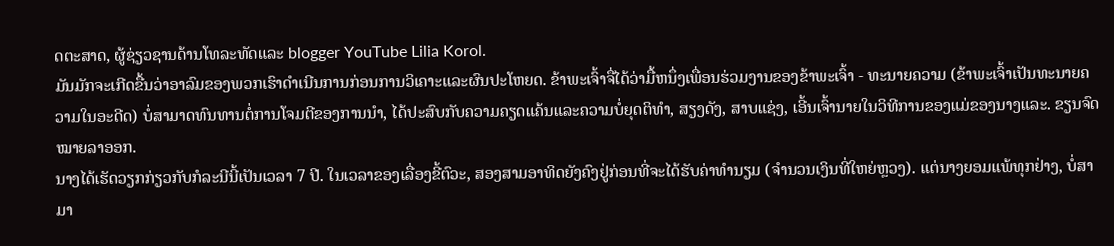ດຕະສາດ, ຜູ້ຊ່ຽວຊານດ້ານໂທລະທັດແລະ blogger YouTube Lilia Korol.
ມັນມັກຈະເກີດຂື້ນວ່າອາລົມຂອງພວກເຮົາດໍາເນີນການກ່ອນການວິເຄາະແລະຜົນປະໂຫຍດ. ຂ້າພະເຈົ້າຈື່ໄດ້ວ່າມື້ຫນຶ່ງເພື່ອນຮ່ວມງານຂອງຂ້າພະເຈົ້າ - ທະນາຍຄວາມ (ຂ້າພະເຈົ້າເປັນທະນາຍຄວາມໃນອະດີດ) ບໍ່ສາມາດທົນທານຕໍ່ການໂຈມຕີຂອງການນໍາ, ໄດ້ປະສົບກັບຄວາມຄຽດແຄ້ນແລະຄວາມບໍ່ຍຸດຕິທໍາ, ສຽງດັງ, ສາບແຊ່ງ, ເອີ້ນເຈົ້ານາຍໃນວິທີການຂອງແມ່ຂອງນາງແລະ. ຂຽນຈົດໝາຍລາອອກ.
ນາງໄດ້ເຮັດວຽກກ່ຽວກັບກໍລະນີນີ້ເປັນເວລາ 7 ປີ. ໃນເວລາຂອງເລື່ອງຂີ້ຕົວະ, ສອງສາມອາທິດຍັງຄົງຢູ່ກ່ອນທີ່ຈະໄດ້ຮັບຄ່າທໍານຽມ (ຈໍານວນເງິນທີ່ໃຫຍ່ຫຼວງ). ແຕ່ນາງຍອມແພ້ທຸກຢ່າງ, ບໍ່ສາມາ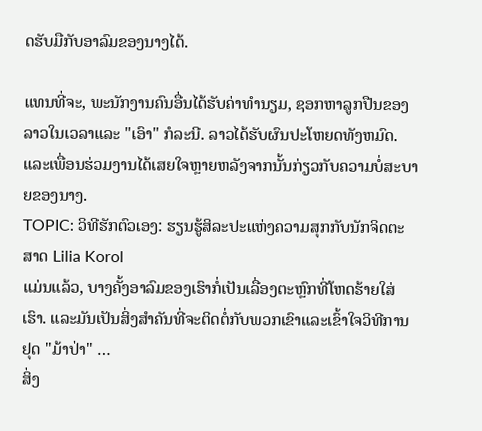ດຮັບມືກັບອາລົມຂອງນາງໄດ້.

ແທນທີ່ຈະ, ພະນັກງານຄົນອື່ນໄດ້ຮັບຄ່າທໍານຽມ, ຊອກຫາລູກປືນຂອງລາວໃນເວລາແລະ "ເອົາ" ກໍລະນີ. ລາວໄດ້ຮັບຜົນປະໂຫຍດທັງຫມົດ. ແລະເພື່ອນຮ່ວມງານໄດ້ເສຍໃຈຫຼາຍຫລັງຈາກນັ້ນກ່ຽວກັບຄວາມບໍ່ສະບາຍຂອງນາງ.
TOPIC: ວິທີຮັກຕົວເອງ: ຮຽນຮູ້ສິລະປະແຫ່ງຄວາມສຸກກັບນັກຈິດຕະສາດ Lilia Korol
ແມ່ນແລ້ວ, ບາງຄັ້ງອາລົມຂອງເຮົາກໍ່ເປັນເລື່ອງຕະຫຼົກທີ່ໂຫດຮ້າຍໃສ່ເຮົາ. ແລະມັນເປັນສິ່ງສໍາຄັນທີ່ຈະຕິດຕໍ່ກັບພວກເຂົາແລະເຂົ້າໃຈວິທີການຢຸດ "ມ້າປ່າ" …
ສິ່ງ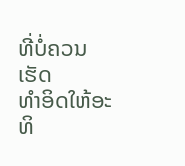ທີ່ບໍ່ຄວນເຮັດ
ທໍາອິດໃຫ້ອະທິ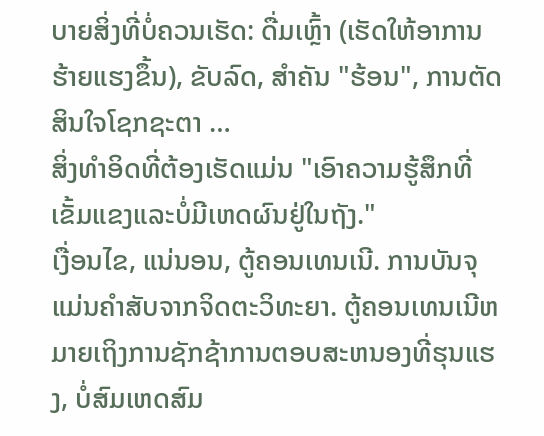ບາຍສິ່ງທີ່ບໍ່ຄວນເຮັດ: ດື່ມເຫຼົ້າ (ເຮັດໃຫ້ອາການຮ້າຍແຮງຂຶ້ນ), ຂັບລົດ, ສໍາຄັນ "ຮ້ອນ", ການຕັດສິນໃຈໂຊກຊະຕາ …
ສິ່ງທໍາອິດທີ່ຕ້ອງເຮັດແມ່ນ "ເອົາຄວາມຮູ້ສຶກທີ່ເຂັ້ມແຂງແລະບໍ່ມີເຫດຜົນຢູ່ໃນຖັງ."
ເງື່ອນໄຂ, ແນ່ນອນ, ຕູ້ຄອນເທນເນີ. ການບັນຈຸແມ່ນຄໍາສັບຈາກຈິດຕະວິທະຍາ. ຕູ້ຄອນເທນເນີຫມາຍເຖິງການຊັກຊ້າການຕອບສະຫນອງທີ່ຮຸນແຮງ, ບໍ່ສົມເຫດສົມ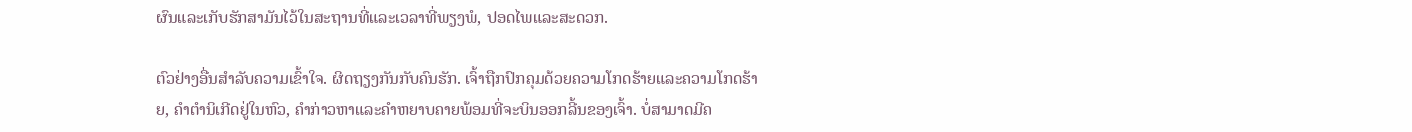ຜົນແລະເກັບຮັກສາມັນໄວ້ໃນສະຖານທີ່ແລະເວລາທີ່ພຽງພໍ, ປອດໄພແລະສະດວກ.

ຕົວຢ່າງອື່ນສໍາລັບຄວາມເຂົ້າໃຈ. ຜິດຖຽງກັນກັບຄົນຮັກ. ເຈົ້າຖືກປົກຄຸມດ້ວຍຄວາມໂກດຮ້າຍແລະຄວາມໂກດຮ້າຍ, ຄຳຕຳນິເກີດຢູ່ໃນຫົວ, ຄຳກ່າວຫາແລະຄຳຫຍາບຄາຍພ້ອມທີ່ຈະບິນອອກລີ້ນຂອງເຈົ້າ. ບໍ່ສາມາດມີຄ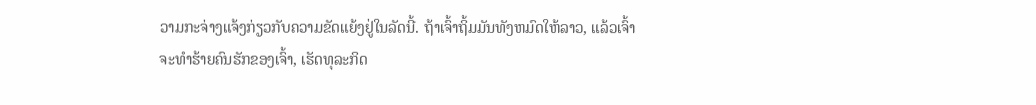ວາມກະຈ່າງແຈ້ງກ່ຽວກັບຄວາມຂັດແຍ້ງຢູ່ໃນລັດນີ້. ຖ້າເຈົ້າຖິ້ມມັນທັງຫມົດໃຫ້ລາວ, ແລ້ວເຈົ້າຈະທໍາຮ້າຍຄົນຮັກຂອງເຈົ້າ, ເຮັດທຸລະກິດ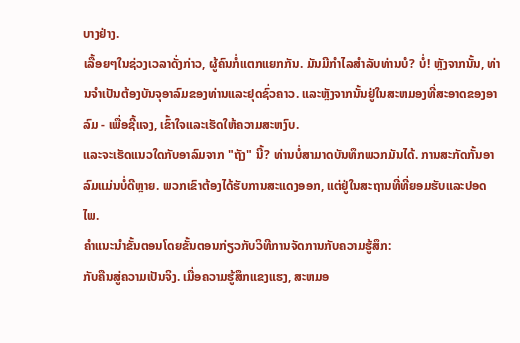ບາງຢ່າງ.
ເລື້ອຍໆໃນຊ່ວງເວລາດັ່ງກ່າວ, ຜູ້ຄົນກໍ່ແຕກແຍກກັນ. ມັນມີກໍາໄລສໍາລັບທ່ານບໍ? ບໍ່! ຫຼັງຈາກນັ້ນ, ທ່ານຈໍາເປັນຕ້ອງບັນຈຸອາລົມຂອງທ່ານແລະຢຸດຊົ່ວຄາວ. ແລະຫຼັງຈາກນັ້ນຢູ່ໃນສະຫມອງທີ່ສະອາດຂອງອາລົມ - ເພື່ອຊີ້ແຈງ, ເຂົ້າໃຈແລະເຮັດໃຫ້ຄວາມສະຫງົບ.
ແລະຈະເຮັດແນວໃດກັບອາລົມຈາກ "ຖັງ" ນີ້? ທ່ານບໍ່ສາມາດບັນທຶກພວກມັນໄດ້. ການສະກັດກັ້ນອາລົມແມ່ນບໍ່ດີຫຼາຍ. ພວກເຂົາຕ້ອງໄດ້ຮັບການສະແດງອອກ, ແຕ່ຢູ່ໃນສະຖານທີ່ທີ່ຍອມຮັບແລະປອດໄພ.
ຄໍາແນະນໍາຂັ້ນຕອນໂດຍຂັ້ນຕອນກ່ຽວກັບວິທີການຈັດການກັບຄວາມຮູ້ສຶກ:
ກັບຄືນສູ່ຄວາມເປັນຈິງ. ເມື່ອຄວາມຮູ້ສຶກແຂງແຮງ, ສະຫມອ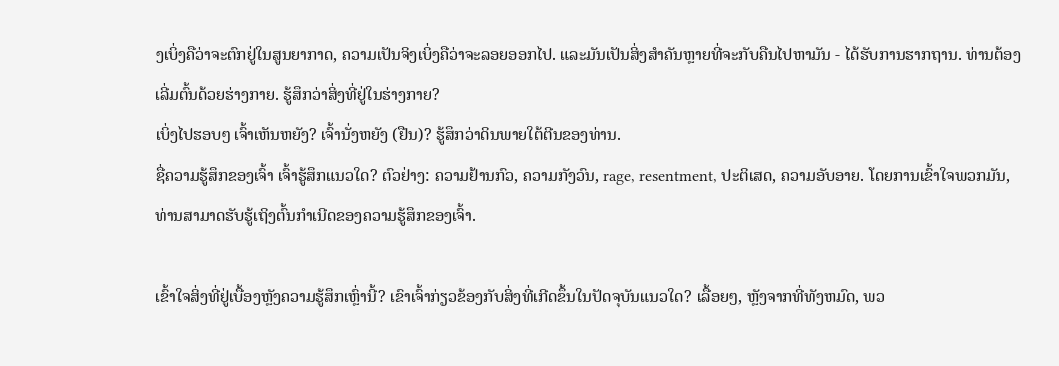ງເບິ່ງຄືວ່າຈະຕົກຢູ່ໃນສູນຍາກາດ, ຄວາມເປັນຈິງເບິ່ງຄືວ່າຈະລອຍອອກໄປ. ແລະມັນເປັນສິ່ງສໍາຄັນຫຼາຍທີ່ຈະກັບຄືນໄປຫາມັນ - ໄດ້ຮັບການຮາກຖານ. ທ່ານຕ້ອງເລີ່ມຕົ້ນດ້ວຍຮ່າງກາຍ. ຮູ້ສຶກວ່າສິ່ງທີ່ຢູ່ໃນຮ່າງກາຍ?
ເບິ່ງໄປຮອບໆ ເຈົ້າເຫັນຫຍັງ? ເຈົ້ານັ່ງຫຍັງ (ຢືນ)? ຮູ້ສຶກວ່າດິນພາຍໃຕ້ຕີນຂອງທ່ານ.
ຊື່ຄວາມຮູ້ສຶກຂອງເຈົ້າ ເຈົ້າຮູ້ສຶກແນວໃດ? ຕົວຢ່າງ: ຄວາມຢ້ານກົວ, ຄວາມກັງວົນ, rage, resentment, ປະຕິເສດ, ຄວາມອັບອາຍ. ໂດຍການເຂົ້າໃຈພວກມັນ, ທ່ານສາມາດຮັບຮູ້ເຖິງຕົ້ນກໍາເນີດຂອງຄວາມຮູ້ສຶກຂອງເຈົ້າ.

ເຂົ້າໃຈສິ່ງທີ່ຢູ່ເບື້ອງຫຼັງຄວາມຮູ້ສຶກເຫຼົ່ານີ້? ເຂົາເຈົ້າກ່ຽວຂ້ອງກັບສິ່ງທີ່ເກີດຂຶ້ນໃນປັດຈຸບັນແນວໃດ? ເລື້ອຍໆ, ຫຼັງຈາກທີ່ທັງຫມົດ, ພວ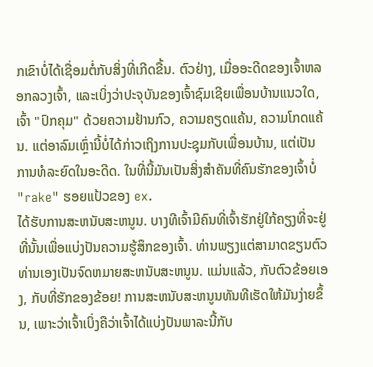ກເຂົາບໍ່ໄດ້ເຊື່ອມຕໍ່ກັບສິ່ງທີ່ເກີດຂື້ນ. ຕົວຢ່າງ, ເມື່ອອະດີດຂອງເຈົ້າຫລອກລວງເຈົ້າ, ແລະເບິ່ງວ່າປະຈຸບັນຂອງເຈົ້າຊົມເຊີຍເພື່ອນບ້ານແນວໃດ, ເຈົ້າ "ປົກຄຸມ" ດ້ວຍຄວາມຢ້ານກົວ, ຄວາມຄຽດແຄ້ນ, ຄວາມໂກດແຄ້ນ. ແຕ່ອາລົມເຫຼົ່ານີ້ບໍ່ໄດ້ກ່າວເຖິງການປະຊຸມກັບເພື່ອນບ້ານ, ແຕ່ເປັນການທໍລະຍົດໃນອະດີດ. ໃນທີ່ນີ້ມັນເປັນສິ່ງສໍາຄັນທີ່ຄົນຮັກຂອງເຈົ້າບໍ່ "rake" ຮອຍແປ້ວຂອງ ex.
ໄດ້ຮັບການສະຫນັບສະຫນູນ. ບາງທີເຈົ້າມີຄົນທີ່ເຈົ້າຮັກຢູ່ໃກ້ຄຽງທີ່ຈະຢູ່ທີ່ນັ້ນເພື່ອແບ່ງປັນຄວາມຮູ້ສຶກຂອງເຈົ້າ. ທ່ານພຽງແຕ່ສາມາດຂຽນຕົວທ່ານເອງເປັນຈົດຫມາຍສະຫນັບສະຫນູນ. ແມ່ນແລ້ວ, ກັບຕົວຂ້ອຍເອງ, ກັບທີ່ຮັກຂອງຂ້ອຍ! ການສະຫນັບສະຫນູນທັນທີເຮັດໃຫ້ມັນງ່າຍຂຶ້ນ, ເພາະວ່າເຈົ້າເບິ່ງຄືວ່າເຈົ້າໄດ້ແບ່ງປັນພາລະນີ້ກັບ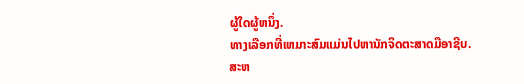ຜູ້ໃດຜູ້ຫນຶ່ງ.
ທາງເລືອກທີ່ເຫມາະສົມແມ່ນໄປຫານັກຈິດຕະສາດມືອາຊີບ.
ສະຫ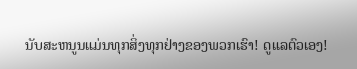ນັບສະຫນູນແມ່ນທຸກສິ່ງທຸກຢ່າງຂອງພວກເຮົາ! ດູແລຕົວເອງ!